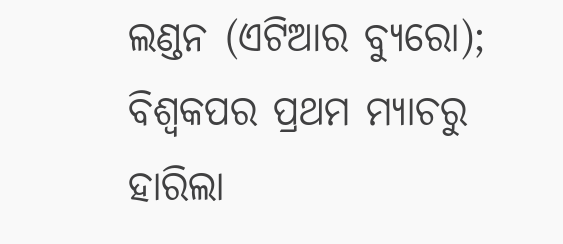ଲଣ୍ଡନ (ଏଟିଆର ବ୍ୟୁରୋ); ବିଶ୍ୱକପର ପ୍ରଥମ ମ୍ୟାଚରୁ ହାରିଲା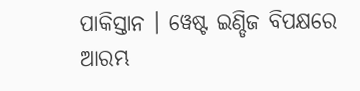ପାକିସ୍ତାନ । ୱେଷ୍ଟ ଇଣ୍ଡିଜ ବିପକ୍ଷରେ ଆରମ୍ଭ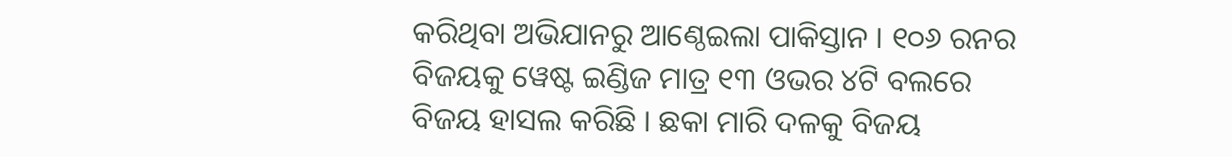କରିଥିବା ଅଭିଯାନରୁ ଆଣ୍ଠେଇଲା ପାକିସ୍ତାନ । ୧୦୬ ରନର ବିଜୟକୁ ୱେଷ୍ଟ ଇଣ୍ଡିଜ ମାତ୍ର ୧୩ ଓଭର ୪ଟି ବଲରେ ବିଜୟ ହାସଲ କରିଛି । ଛକା ମାରି ଦଳକୁ ବିଜୟ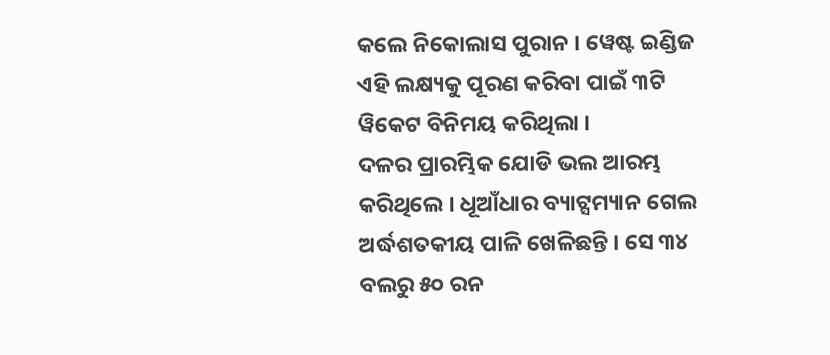କଲେ ନିକୋଲାସ ପୁରାନ । ୱେଷ୍ଟ ଇଣ୍ଡିଜ ଏହି ଲକ୍ଷ୍ୟକୁ ପୂରଣ କରିବା ପାଇଁ ୩ଟି ୱିକେଟ ବିନିମୟ କରିଥିଲା ।
ଦଳର ପ୍ରାରମ୍ଭିକ ଯୋଡି ଭଲ ଆରମ୍ଭ କରିଥିଲେ । ଧୂଆଁଧାର ବ୍ୟାଟ୍ସମ୍ୟାନ ଗେଲ ଅର୍ଦ୍ଧଶତକୀୟ ପାଳି ଖେଳିଛନ୍ତି । ସେ ୩୪ ବଲରୁ ୫୦ ରନ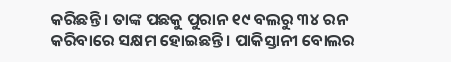କରିଛନ୍ତି । ତାଙ୍କ ପଛକୁ ପୁରାନ ୧୯ ବଲରୁ ୩୪ ରନ କରିବାରେ ସକ୍ଷମ ହୋଇଛନ୍ତି । ପାକିସ୍ତାନୀ ବୋଲର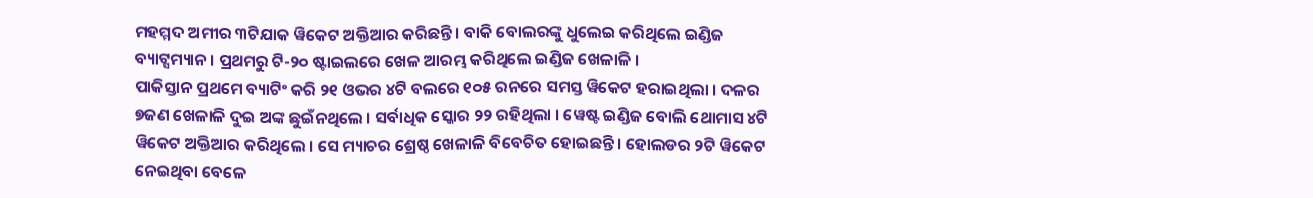ମହମ୍ମଦ ଅମୀର ୩ଟିଯାକ ୱିକେଟ ଅକ୍ତିଆର କରିଛନ୍ତି । ବାକି ବୋଲରଙ୍କୁ ଧୁଲେଇ କରିଥିଲେ ଇଣ୍ଡିଜ ବ୍ୟାଟ୍ସମ୍ୟାନ । ପ୍ରଥମରୁ ଟି-୨୦ ଷ୍ଟାଇଲରେ ଖେଳ ଆରମ୍ଭ କରିଥିଲେ ଇଣ୍ଡିଜ ଖେଳାଳି ।
ପାକିସ୍ତାନ ପ୍ରଥମେ ବ୍ୟାଟିଂ କରି ୨୧ ଓଭର ୪ଟି ବଲରେ ୧୦୫ ରନରେ ସମସ୍ତ ୱିକେଟ ହରାଇଥିଲା । ଦଳର ୭ଜଣ ଖେଳାଳି ଦୁଇ ଅଙ୍କ ଛୁଇଁନଥିଲେ । ସର୍ବାଧିକ ସ୍କୋର ୨୨ ରହିଥିଲା । ୱେଷ୍ଟ ଇଣ୍ଡିଜ ବୋଲି ଥୋମାସ ୪ଟି ୱିକେଟ ଅକ୍ତିଆର କରିଥିଲେ । ସେ ମ୍ୟାଚର ଶ୍ରେଷ୍ଠ ଖେଳାଳି ବିବେଚିତ ହୋଇଛନ୍ତି । ହୋଲଡର ୨ଟି ୱିକେଟ ନେଇଥିବା ବେଳେ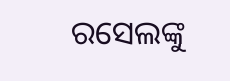ରସେଲଙ୍କୁ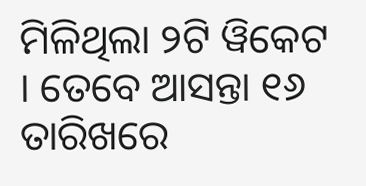ମିଳିଥିଲା ୨ଟି ୱିକେଟ । ତେବେ ଆସନ୍ତା ୧୬ ତାରିଖରେ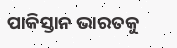ପାକିସ୍ତାନ ଭାରତକୁ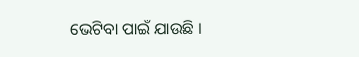ଭେଟିବା ପାଇଁ ଯାଉଛି ।